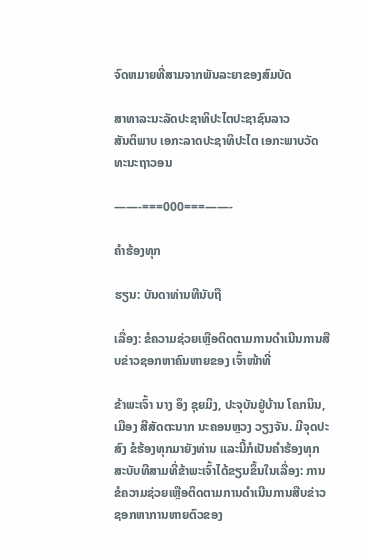ຈົດຫມາຍທີ່ສາມຈາກພັນລະຍາຂອງສົມບັດ

ສາທາລະນະລັດປະຊາທິປະໄຕປະຊາຊົນລາວ
ສັນຕິພາບ ເອກະລາດປະຊາທິປະໄຕ ເອກະພາບວັດທະນະຖາວອນ

——-===000===——-

ຄຳຮ້ອງທຸກ

ຮຽນ: ບັນດາທ່ານທີນັບຖື

ເລື່ອງ: ຂໍຄວາມຊ່ວຍເຫຼືອຕິດຕາມການດຳເນີນການສືບຂ່າວຊອກຫາຄົນຫາຍຂອງ ເຈົ້າໜ້າທີ່

ຂ້າພະເຈົ້າ ນາງ ອຶງ ຊຸຍມິງ, ປະຈຸບັນຢູ່ບ້ານ ໂຄກນິນ, ເມືອງ ສີສັດຕະນາກ ນະຄອນຫຼວງ ວຽງຈັນ. ມີຈຸດປະສົງ ຂໍຮ້ອງທຸກມາຍັງທ່ານ ແລະນີ້ກໍເປັນຄຳຮ້ອງທຸກສະບັບທີສາມທີ່ຂ້າພະເຈົ້າໄດ້ຂຽນຂຶ້ນໃນເລື່ອງ: ການຂໍຄວາມຊ່ວຍເຫຼືອຕິດຕາມການດຳເນີນການສືບຂ່າວຊອກຫາການຫາຍຕົວຂອງ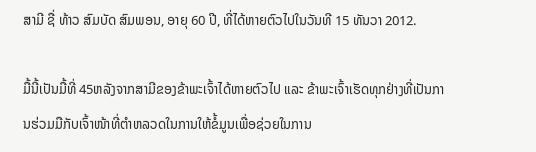ສາມີ ຊື່ ທ້າວ ສົມບັດ ສົມພອນ, ອາຍຸ 60 ປີ, ທີ່ໄດ້ຫາຍຕົວໄປໃນວັນທີ 15 ທັນວາ 2012.

ມື້ນີ້ເປັນມື້ທີ່ 45ຫລັງຈາກສາມີຂອງຂ້າພະເຈົ້າໄດ້ຫາຍຕົວໄປ ແລະ ຂ້າພະເຈົ້າເຮັດທຸກຢ່າງທີ່ເປັນການຮ່ວມມືກັບເຈົ້າໜ້າທີ່ຕຳຫລວດໃນການໃຫ້ຂໍ້ມູນເພື່ອຊ່ວຍໃນການ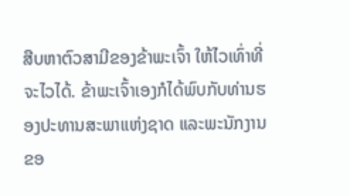ສືບຫາຕົວສາມີຂອງຂ້າພະເຈົ້າ ໃຫ້ໄວເທົ່າທີ່ຈະໄວໄດ້. ຂ້າພະເຈົ້າເອງກໍໄດ້ພົບກັບທ່ານຮອງປະທານສະພາແຫ່ງຊາດ ແລະພະນັກງານຂອ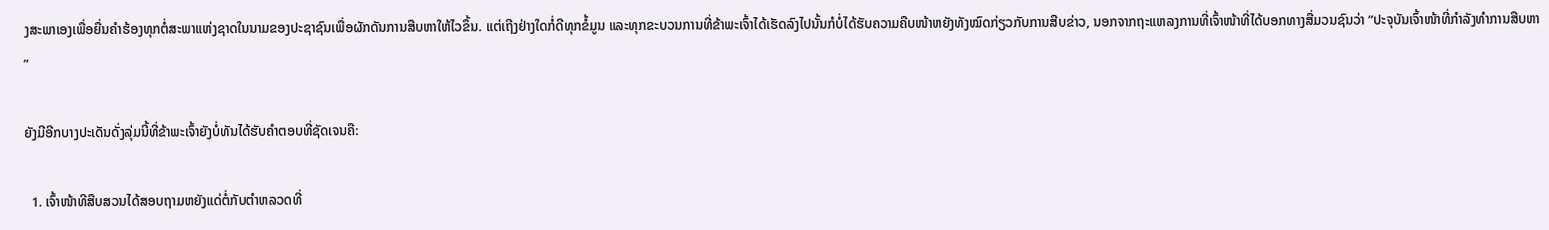ງສະພາເອງເພື່ອຍື່ນຄຳຮ້ອງທຸກຕໍ່ສະພາແຫ່ງຊາດໃນນາມຂອງປະຊາຊົນເພື່ອຜັກດັນການສືບຫາໃຫ້ໄວຂຶ້ນ. ແຕ່ເຖີງຢ່າງໃດກໍ່ດີທຸກຂໍ້ມູນ ແລະທຸກຂະບວນການທີ່ຂ້າພະເຈົ້າໄດ້ເຮັດລົງໄປນັ້ນກໍບໍ່ໄດ້ຮັບຄວາມຄືບໜ້າຫຍັງທັງໝົດກ່ຽວກັບການສືບຂ່າວ, ນອກຈາກຖະແຫລງການທີ່ເຈົ້າໜ້າທີ່ໄດ້ບອກທາງສື່ມວນຊົນວ່າ ”ປະຈຸບັນເຈົ້າໜ້າທີ່ກໍາລັງທໍາການສືບຫາ”

ຍັງມີອີກບາງປະເດັນດັ່ງລຸ່ມນີ້ທີ່ຂ້າພະເຈົ້າຍັງບໍ່ທັນໄດ້ຮັບຄຳຕອບທີ່ຊັດເຈນຄື:

  1. ເຈົ້າໜ້າທີສືບສວນໄດ້ສອບຖາມຫຍັງແດ່ຕໍ່ກັບຕຳຫລວດທີ່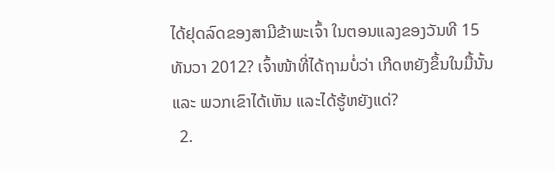ໄດ້ຢຸດລົດຂອງສາມີຂ້າພະເຈົ້າ ໃນຕອນແລງຂອງວັນທີ 15 ທັນວາ 2012? ເຈົ້າໜ້າທີ່ໄດ້ຖາມບໍ່ວ່າ ເກີດຫຍັງຂຶ້ນໃນມື້ນັ້ນ ແລະ ພວກເຂົາໄດ້ເຫັນ ແລະໄດ້ຮູ້ຫຍັງແດ່?
  2.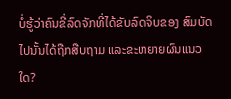ບໍ່ຮູ້ວ່າຄົນຂີ່ລົດຈັກທີ່ໄດ້ຂັບລົດຈິບຂອງ ສົມບັດໄປນັ້ນໄດ້ຖືກສືບຖາມ ແລະຂະຫຍາຍຜົນແນວໃດ?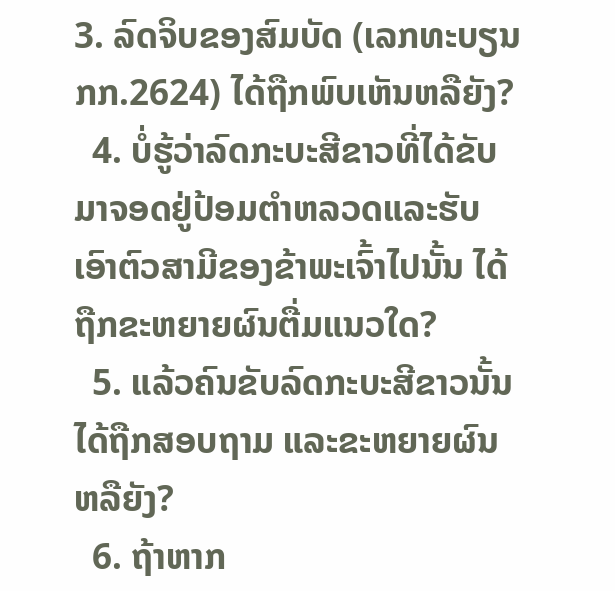3. ລົດຈິບຂອງສົມບັດ (ເລກທະບຽນ ກກ.2624) ໄດ້ຖືກພົບເຫັນຫລືຍັງ?
  4. ບໍ່ຮູ້ວ່າລົດກະບະສີຂາວທີ່ໄດ້ຂັບມາຈອດຢູ່ປ້ອມຕຳຫລວດແລະຮັບເອົາຕົວສາມີຂອງຂ້າພະເຈົ້າໄປນັ້ນ ໄດ້ຖືກຂະຫຍາຍຜົນຕື່ມແນວໃດ?
  5. ແລ້ວຄົນຂັບລົດກະບະສີຂາວນັ້ນໄດ້ຖືກສອບຖາມ ແລະຂະຫຍາຍຜົນຫລືຍັງ?
  6. ຖ້າຫາກ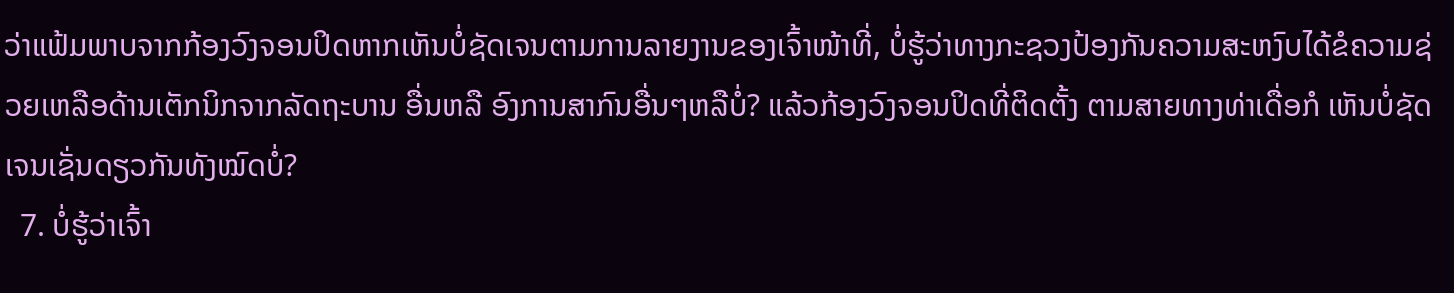ວ່າແຟ້ມພາບຈາກກ້ອງວົງຈອນປິດຫາກເຫັນບໍ່ຊັດເຈນຕາມການລາຍງານຂອງເຈົ້າໜ້າທີ່, ບໍ່ຮູ້ວ່າທາງກະຊວງປ້ອງກັນຄວາມສະຫງົບໄດ້ຂໍຄວາມຊ່ວຍເຫລືອດ້ານເຕັກນິກຈາກລັດຖະບານ ອື່ນຫລື ອົງການສາກົນອື່ນໆຫລືບໍ່? ແລ້ວກ້ອງວົງຈອນປິດທີ່ຕິດຕັ້ງ ຕາມສາຍທາງທ່າເດື່ອກໍ ເຫັນບໍ່ຊັດເຈນເຊັ່ນດຽວກັນທັງໝົດບໍ່?
  7. ບໍ່ຮູ້ວ່າເຈົ້າ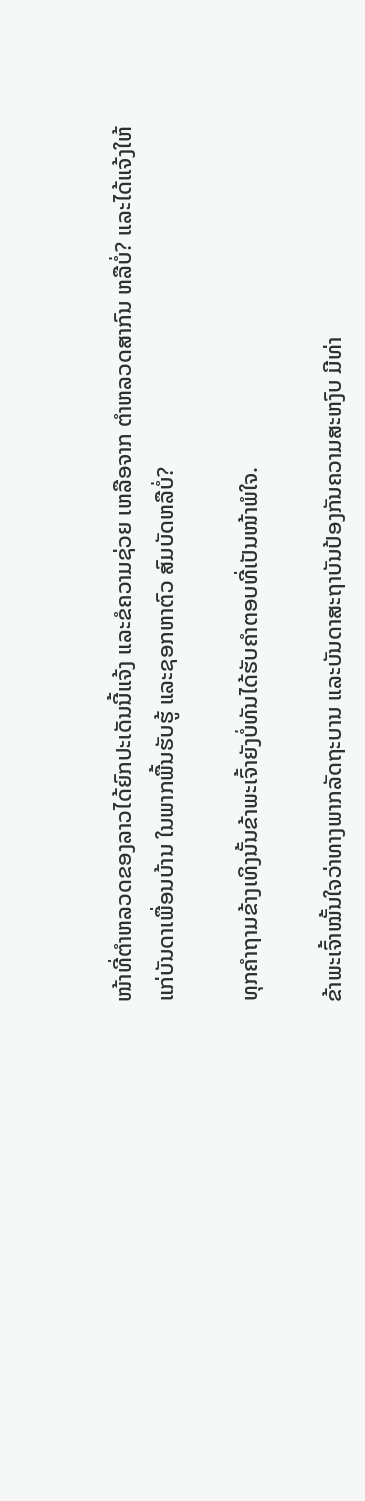ໜ້າທີ່ຕຳຫລວດຂອງລາວໄດ້ຍົກປະເດັນນີ້ແຈ້ງ ແລະຂໍຄວາມຊ່ວຍ ເຫລືອຈາກ ຕຳຫລວດສາກົນ ຫລືບໍ່? ແລະໄດ້ແຈ້ງໃຫ້ແກ່ບັນດາເພື່ອນບ້ານ ໃນພາກພື້ນຮັບຮູ້ ແລະຊອກຫາຕົວ ສົມບັດຫລືບໍ່?

ທຸກຄຳຖາມຂ້າງເທິງນັ້ນຂ້າພະເຈົ້າຍັງບໍ່ທັນໄດ້ຮັບຄຳຕອບທີ່ເປັນໜ້າພໍໃຈ.

ຂ້າພະເຈົ້າໝັ້ນໃຈວ່າທາງພາກລັດຖະບານ ແລະບັນດາສະຖາບັນປ້ອງກັນຄວາມສະຫງົບ ມີທ່າ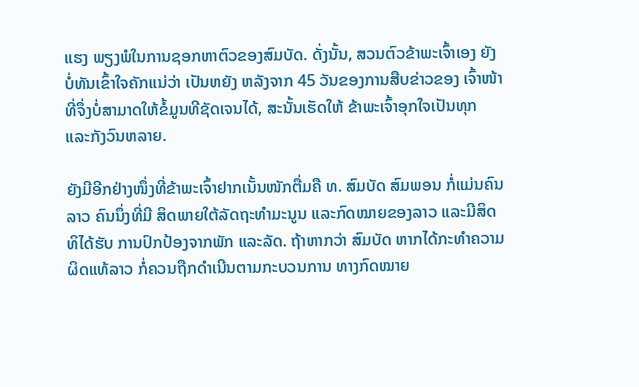ແຮງ ພຽງພໍໃນການຊອກຫາຕົວຂອງສົມບັດ. ດັ່ງນັ້ນ, ສວນຕົວຂ້າພະເຈົ້າເອງ ຍັງບໍ່ທັນເຂົ້າໃຈຄັກແນ່ວ່າ ເປັນຫຍັງ ຫລັງຈາກ 45 ວັນຂອງການສືບຂ່າວຂອງ ເຈົ້າໜ້າທີ່ຈຶ່ງບໍ່ສາມາດໃຫ້ຂໍ້ມູນທີຊັດເຈນໄດ້, ສະນັ້ນເຮັດໃຫ້ ຂ້າພະເຈົ້າອຸກໃຈເປັນທຸກ ແລະກັງວົນຫລາຍ.

ຍັງມີອີກຢ່າງໜຶ່ງທີ່ຂ້າພະເຈົ້າຢາກເນັ້ນໜັກຕື່ມຄື ທ. ສົມບັດ ສົມພອນ ກໍ່ແມ່ນຄົນລາວ ຄົນນຶ່ງທີ່ມີ ສິດພາຍໃຕ້ລັດຖະທຳມະນູນ ແລະກົດໝາຍຂອງລາວ ແລະມີສິດທິໄດ້ຮັບ ການປົກປ້ອງຈາກພັກ ແລະລັດ. ຖ້າຫາກວ່າ ສົມບັດ ຫາກໄດ້ກະທຳຄວາມຜິດແທ້ລາວ ກໍ່ຄວນຖືກດຳເນີນຕາມກະບວນການ ທາງກົດໝາຍ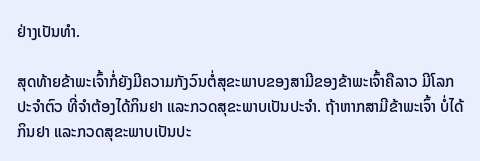ຢ່າງເປັນທຳ.

ສຸດທ້າຍຂ້າພະເຈົ້າກໍ່ຍັງມີຄວາມກັງວົນຕໍ່ສຸຂະພາບຂອງສາມີຂອງຂ້າພະເຈົ້າຄືລາວ ມີໂລກປະຈຳຕົວ ທີ່ຈຳຕ້ອງໄດ້ກິນຢາ ແລະກວດສຸຂະພາບເປັນປະຈຳ. ຖ້າຫາກສາມີຂ້າພະເຈົ້າ ບໍ່ໄດ້ກິນຢາ ແລະກວດສຸຂະພາບເປັນປະ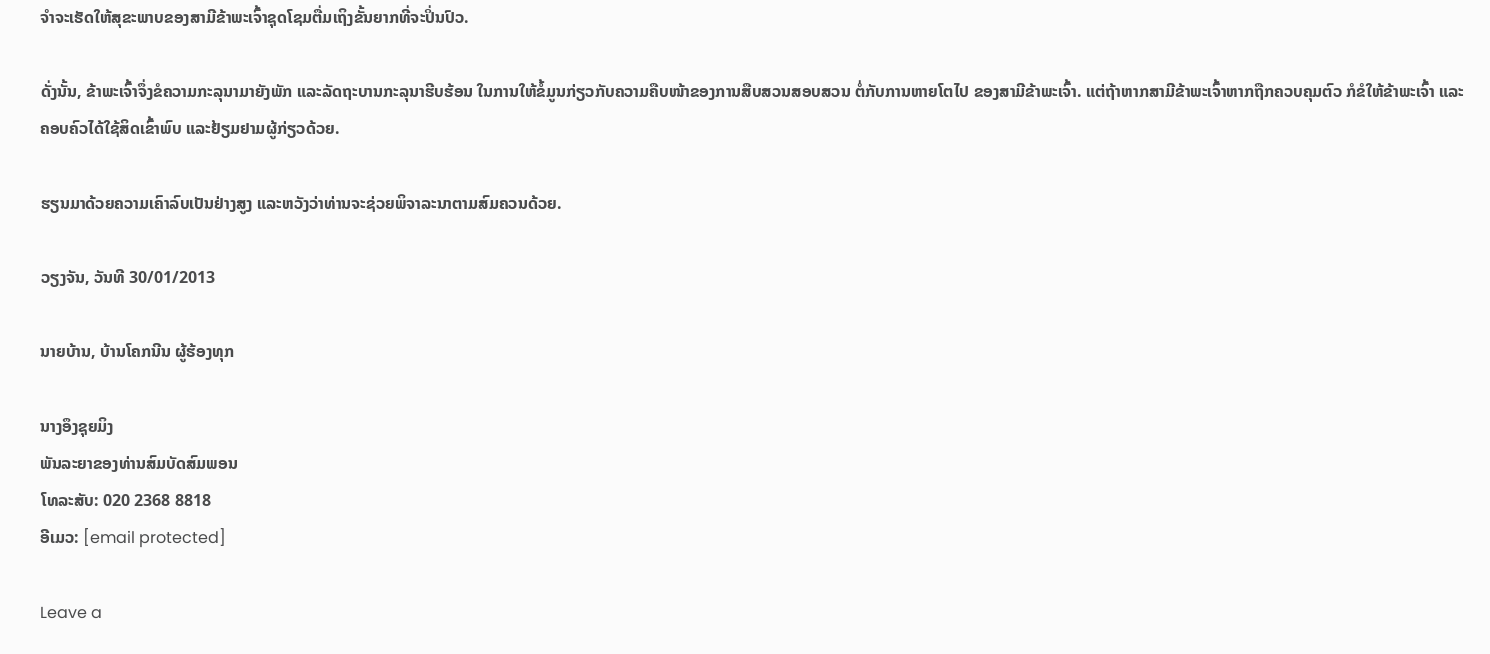ຈຳຈະເຮັດໃຫ້ສຸຂະພາບຂອງສາມີຂ້າພະເຈົ້າຊຸດໂຊມຕື່ມເຖິງຂັ້ນຍາກທີ່ຈະປິ່ນປົວ.

ດັ່ງນັ້ນ, ຂ້າພະເຈົ້າຈຶ່ງຂໍຄວາມກະລຸນາມາຍັງພັກ ແລະລັດຖະບານກະລຸນາຮີບຮ້ອນ ໃນການໃຫ້ຂໍ້ມູນກ່ຽວກັບຄວາມຄືບໜ້າຂອງການສືບສວນສອບສວນ ຕໍ່ກັບການຫາຍໂຕໄປ ຂອງສາມີຂ້າພະເຈົ້າ. ແຕ່ຖ້າຫາກສາມີຂ້າພະເຈົ້າຫາກຖືກຄວບຄຸມຕົວ ກໍຂໍໃຫ້ຂ້າພະເຈົ້າ ແລະຄອບຄົວໄດ້ໃຊ້ສິດເຂົ້າພົບ ແລະຢ້ຽມຢາມຜູ້ກ່ຽວດ້ວຍ.

ຮຽນມາດ້ວຍຄວາມເຄົາລົບເປັນຢ່າງສູງ ແລະຫວັງວ່າທ່ານຈະຊ່ວຍພິຈາລະນາຕາມສົມຄວນດ້ວຍ.

ວຽງຈັນ, ວັນທີ 30/01/2013

ນາຍບ້ານ, ບ້ານໂຄກນີນ ຜູ້ຮ້ອງທຸກ

ນາງອຶງຊຸຍມິງ
ພັນລະຍາຂອງທ່ານສົມບັດສົມພອນ
ໂທລະສັບ: 020 2368 8818
ອີເມວ: [email protected]

Leave a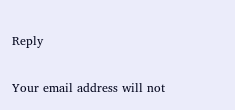Reply

Your email address will not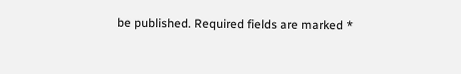be published. Required fields are marked *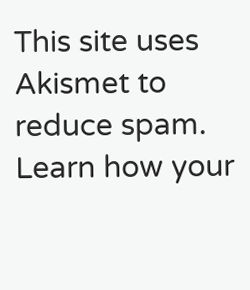This site uses Akismet to reduce spam. Learn how your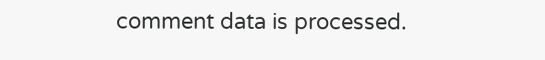comment data is processed.